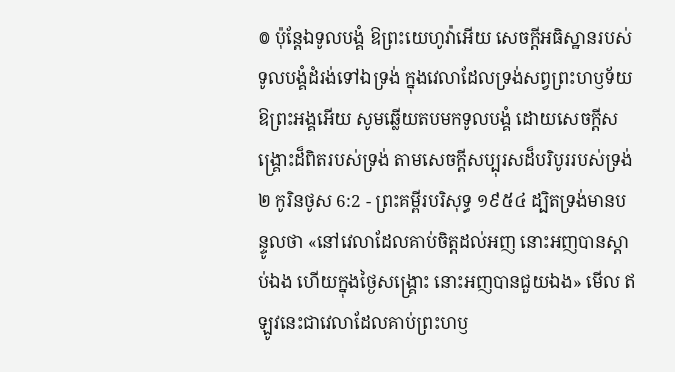៙ ប៉ុន្តែឯទូលបង្គំ ឱព្រះយេហូវ៉ាអើយ សេចក្ដីអធិស្ឋានរបស់ទូលបង្គំដំរង់ទៅឯទ្រង់ ក្នុងវេលាដែលទ្រង់សព្វព្រះហឫទ័យ ឱព្រះអង្គអើយ សូមឆ្លើយតបមកទូលបង្គំ ដោយសេចក្ដីសង្គ្រោះដ៏ពិតរបស់ទ្រង់ តាមសេចក្ដីសប្បុរសដ៏បរិបូររបស់ទ្រង់
២ កូរិនថូស 6:2 - ព្រះគម្ពីរបរិសុទ្ធ ១៩៥៤ ដ្បិតទ្រង់មានបន្ទូលថា «នៅវេលាដែលគាប់ចិត្តដល់អញ នោះអញបានស្តាប់ឯង ហើយក្នុងថ្ងៃសង្គ្រោះ នោះអញបានជួយឯង» មើល ឥឡូវនេះជាវេលាដែលគាប់ព្រះហឫ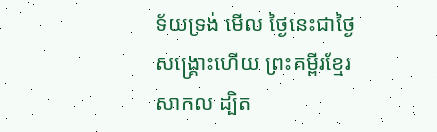ទ័យទ្រង់ មើល ថ្ងៃនេះជាថ្ងៃសង្គ្រោះហើយ ព្រះគម្ពីរខ្មែរសាកល ដ្បិត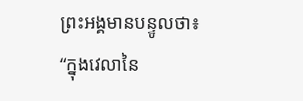ព្រះអង្គមានបន្ទូលថា៖ “ក្នុងវេលានៃ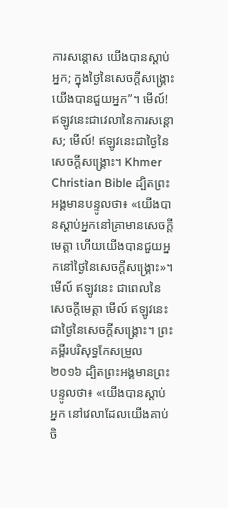ការសន្ដោស យើងបានស្ដាប់អ្នក; ក្នុងថ្ងៃនៃសេចក្ដីសង្គ្រោះ យើងបានជួយអ្នក”។ មើល៍! ឥឡូវនេះជាវេលានៃការសន្ដោស; មើល៍! ឥឡូវនេះជាថ្ងៃនៃសេចក្ដីសង្គ្រោះ។ Khmer Christian Bible ដ្បិតព្រះអង្គមានបន្ទូលថា៖ «យើងបានស្ដាប់អ្នកនៅគ្រាមានសេចក្ដីមេត្ដា ហើយយើងបានជួយអ្នកនៅថ្ងៃនៃសេចក្ដីសង្គ្រោះ»។ មើល៍ ឥឡូវនេះ ជាពេលនៃសេចក្ដីមេត្ដា មើល៍ ឥឡូវនេះ ជាថ្ងៃនៃសេចក្ដីសង្គ្រោះ។ ព្រះគម្ពីរបរិសុទ្ធកែសម្រួល ២០១៦ ដ្បិតព្រះអង្គមានព្រះបន្ទូលថា៖ «យើងបានស្តាប់អ្នក នៅវេលាដែលយើងគាប់ចិ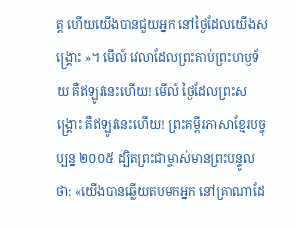ត្ត ហើយយើងបានជួយអ្នក នៅថ្ងៃដែលយើងសង្គ្រោះ »។ មើល៍ វេលាដែលព្រះគាប់ព្រះហឫទ័យ គឺឥឡូវនេះហើយ! មើល៍ ថ្ងៃដែលព្រះសង្គ្រោះ គឺឥឡូវនេះហើយ! ព្រះគម្ពីរភាសាខ្មែរបច្ចុប្បន្ន ២០០៥ ដ្បិតព្រះជាម្ចាស់មានព្រះបន្ទូលថា: «យើងបានឆ្លើយតបមកអ្នក នៅគ្រាណាដែ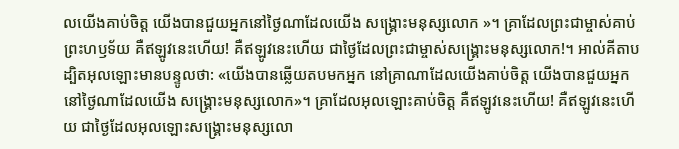លយើងគាប់ចិត្ត យើងបានជួយអ្នកនៅថ្ងៃណាដែលយើង សង្គ្រោះមនុស្សលោក »។ គ្រាដែលព្រះជាម្ចាស់គាប់ព្រះហឫទ័យ គឺឥឡូវនេះហើយ! គឺឥឡូវនេះហើយ ជាថ្ងៃដែលព្រះជាម្ចាស់សង្គ្រោះមនុស្សលោក!។ អាល់គីតាប ដ្បិតអុលឡោះមានបន្ទូលថា: «យើងបានឆ្លើយតបមកអ្នក នៅគ្រាណាដែលយើងគាប់ចិត្ដ យើងបានជួយអ្នកនៅថ្ងៃណាដែលយើង សង្គ្រោះមនុស្សលោក»។ គ្រាដែលអុលឡោះគាប់ចិត្ត គឺឥឡូវនេះហើយ! គឺឥឡូវនេះហើយ ជាថ្ងៃដែលអុលឡោះសង្គ្រោះមនុស្សលោ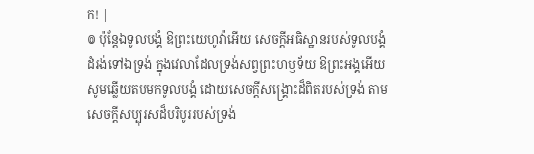ក! |
៙ ប៉ុន្តែឯទូលបង្គំ ឱព្រះយេហូវ៉ាអើយ សេចក្ដីអធិស្ឋានរបស់ទូលបង្គំដំរង់ទៅឯទ្រង់ ក្នុងវេលាដែលទ្រង់សព្វព្រះហឫទ័យ ឱព្រះអង្គអើយ សូមឆ្លើយតបមកទូលបង្គំ ដោយសេចក្ដីសង្គ្រោះដ៏ពិតរបស់ទ្រង់ តាមសេចក្ដីសប្បុរសដ៏បរិបូររបស់ទ្រង់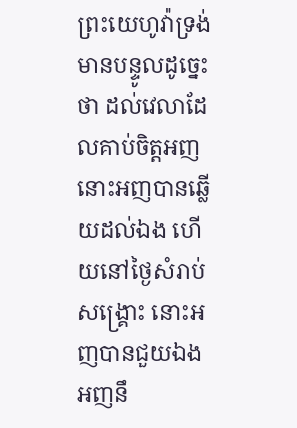ព្រះយេហូវ៉ាទ្រង់មានបន្ទូលដូច្នេះថា ដល់វេលាដែលគាប់ចិត្តអញ នោះអញបានឆ្លើយដល់ឯង ហើយនៅថ្ងៃសំរាប់សង្គ្រោះ នោះអញបានជួយឯង អញនឹ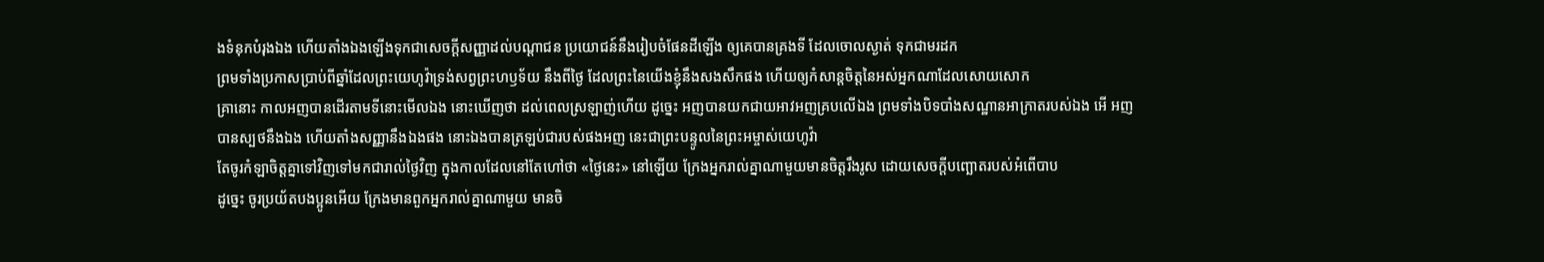ងទំនុកបំរុងឯង ហើយតាំងឯងឡើងទុកជាសេចក្ដីសញ្ញាដល់បណ្តាជន ប្រយោជន៍នឹងរៀបចំផែនដីឡើង ឲ្យគេបានគ្រងទី ដែលចោលស្ងាត់ ទុកជាមរដក
ព្រមទាំងប្រកាសប្រាប់ពីឆ្នាំដែលព្រះយេហូវ៉ាទ្រង់សព្វព្រះហឫទ័យ នឹងពីថ្ងៃ ដែលព្រះនៃយើងខ្ញុំនឹងសងសឹកផង ហើយឲ្យកំសាន្តចិត្តនៃអស់អ្នកណាដែលសោយសោក
គ្រានោះ កាលអញបានដើរតាមទីនោះមើលឯង នោះឃើញថា ដល់ពេលស្រឡាញ់ហើយ ដូច្នេះ អញបានយកជាយអាវអញគ្របលើឯង ព្រមទាំងបិទបាំងសណ្ឋានអាក្រាតរបស់ឯង អើ អញបានស្បថនឹងឯង ហើយតាំងសញ្ញានឹងឯងផង នោះឯងបានត្រឡប់ជារបស់ផងអញ នេះជាព្រះបន្ទូលនៃព្រះអម្ចាស់យេហូវ៉ា
តែចូរកំឡាចិត្តគ្នាទៅវិញទៅមកជារាល់ថ្ងៃវិញ ក្នុងកាលដែលនៅតែហៅថា «ថ្ងៃនេះ» នៅឡើយ ក្រែងអ្នករាល់គ្នាណាមួយមានចិត្តរឹងរូស ដោយសេចក្ដីបញ្ឆោតរបស់អំពើបាប
ដូច្នេះ ចូរប្រយ័តបងប្អូនអើយ ក្រែងមានពួកអ្នករាល់គ្នាណាមួយ មានចិ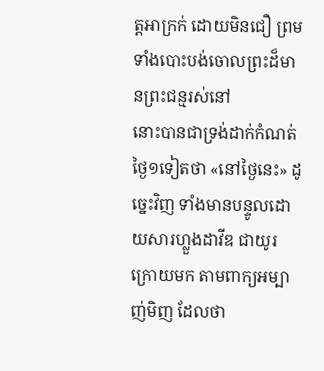ត្តអាក្រក់ ដោយមិនជឿ ព្រមទាំងបោះបង់ចោលព្រះដ៏មានព្រះជន្មរស់នៅ
នោះបានជាទ្រង់ដាក់កំណត់ថ្ងៃ១ទៀតថា «នៅថ្ងៃនេះ» ដូច្នេះវិញ ទាំងមានបន្ទូលដោយសារហ្លួងដាវីឌ ជាយូរក្រោយមក តាមពាក្យអម្បាញ់មិញ ដែលថា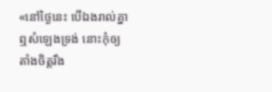«នៅថ្ងៃនេះ បើឯងរាល់គ្នាឮសំឡេងទ្រង់ នោះកុំឲ្យតាំងចិត្តរឹង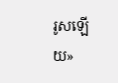រូសឡើយ»